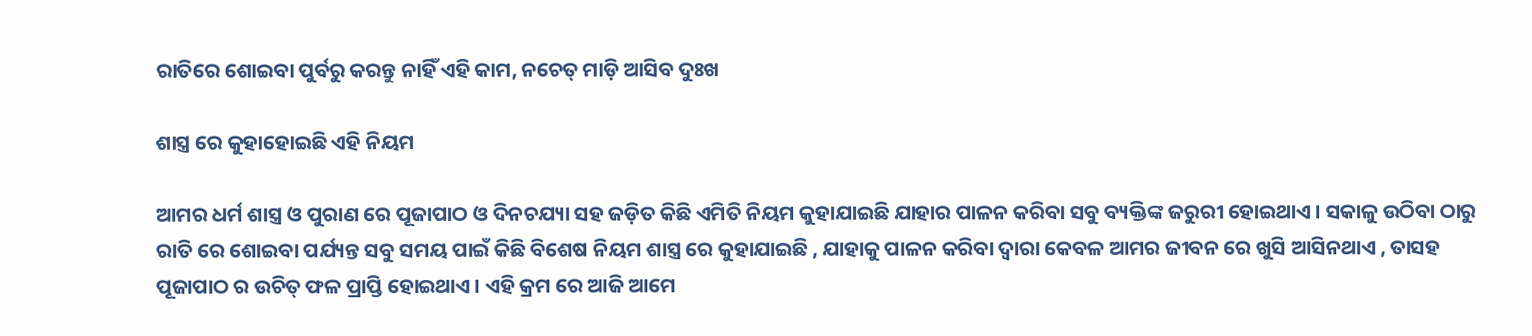ରାତିରେ ଶୋଇବା ପୁର୍ବରୁ କରନ୍ତୁ ନାହିଁ ଏହି କାମ, ନଚେତ୍ ମାଡ଼ି ଆସିବ ଦୁଃଖ

ଶାସ୍ତ୍ର ରେ କୁହାହୋଇଛି ଏହି ନିୟମ

ଆମର ଧର୍ମ ଶାସ୍ତ୍ର ଓ ପୁରାଣ ରେ ପୂଜାପାଠ ଓ ଦିନଚଯ୍ୟା ସହ ଜଡ଼ିତ କିଛି ଏମିତି ନିୟମ କୁହାଯାଇଛି ଯାହାର ପାଳନ କରିବା ସବୁ ବ୍ୟକ୍ତିଙ୍କ ଜରୁରୀ ହୋଇଥାଏ । ସକାଳୁ ଉଠିବା ଠାରୁ ରାତି ରେ ଶୋଇବା ପର୍ଯ୍ୟନ୍ତ ସବୁ ସମୟ ପାଇଁ କିଛି ବିଶେଷ ନିୟମ ଶାସ୍ତ୍ର ରେ କୁହାଯାଇଛି , ଯାହାକୁ ପାଳନ କରିବା ଦ୍ଵାରା କେବଳ ଆମର ଜୀବନ ରେ ଖୁସି ଆସିନଥାଏ , ତାସହ ପୂଜାପାଠ ର ଉଚିତ୍ ଫଳ ପ୍ରାପ୍ତି ହୋଇଥାଏ । ଏହି କ୍ରମ ରେ ଆଜି ଆମେ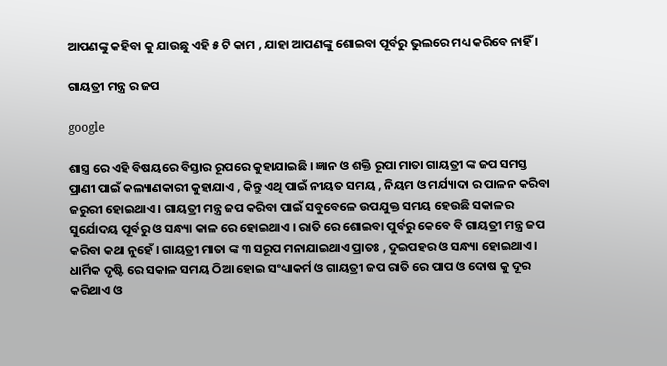ଆପଣଙ୍କୁ କହିବା କୁ ଯାଉଛୁ ଏହି ୫ ଟି କାମ , ଯାହା ଆପଣଙ୍କୁ ଶୋଇବା ପୂର୍ବରୁ ଭୁଲରେ ମଧ୍ୟ କରିବେ ନାହିଁ ।

ଗାୟତ୍ରୀ ମନ୍ତ୍ର ର ଜପ

google

ଶାସ୍ତ୍ର ରେ ଏହି ବିଷୟରେ ବିସ୍ତାର ରୂପରେ କୁହାଯାଇଛି । ଜ୍ଞାନ ଓ ଶକ୍ତି ରୂପା ମାତା ଗାୟତ୍ରୀ ଙ୍କ ଜପ ସମସ୍ତ ପ୍ରାଣୀ ପାଇଁ କଲ୍ୟାଣକାରୀ କୁହାଯାଏ , କିନ୍ତୁ ଏଥି ପାଇଁ ନୀୟତ ସମୟ , ନିୟମ ଓ ମର୍ଯ୍ୟାଦା ର ପାଳନ କରିବା ଜରୁରୀ ହୋଇଥାଏ । ଗାୟତ୍ରୀ ମନ୍ତ୍ର ଜପ କରିବା ପାଇଁ ସବୁବେଳେ ଉପଯୁକ୍ତ ସମୟ ହେଉଛି ସକାଳର ସୁର୍ଯୋଦୟ ପୂର୍ବରୁ ଓ ସନ୍ଧ୍ୟା କାଳ ରେ ହୋଇଥାଏ । ରାତି ରେ ଶୋଇବା ପୁର୍ବରୁ କେବେ ବି ଗାୟତ୍ରୀ ମନ୍ତ୍ର ଜପ କରିବା କଥା ନୁହେଁ । ଗାୟତ୍ରୀ ମାତା ଙ୍କ ୩ ସରୂପ ମନାଯାଇଥାଏ ପ୍ରାତଃ , ଦୁଇପହର ଓ ସନ୍ଧ୍ୟା ହୋଇଥାଏ । ଧାର୍ମିକ ଦୃଷ୍ଟି ରେ ସକାଳ ସମୟ ଠିଆ ହୋଇ ସଂଧ୍ୟାକର୍ମ ଓ ଗାୟତ୍ରୀ ଜପ ରାତି ରେ ପାପ ଓ ଦୋଷ କୁ ଦୂର କରିଥାଏ ଓ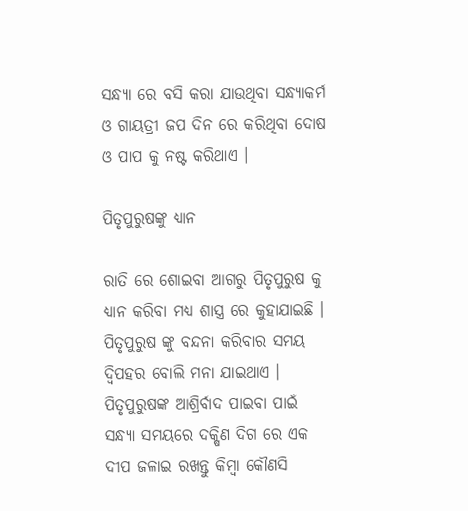ସନ୍ଧ୍ୟା ରେ ବସି କରା ଯାଉଥିବା ସନ୍ଧ୍ୟାକର୍ମ ଓ ଗାୟତ୍ରୀ ଜପ ଦିନ ରେ କରିଥିବା ଦୋଷ ଓ ପାପ କୁ ନଷ୍ଟ କରିଥାଏ ।

ପିତୃପୁରୁଷଙ୍କୁ ଧ୍ୟାନ

ରାତି ରେ ଶୋଇବା ଆଗରୁ ପିତୃପୁରୁଷ କୁ ଧ୍ୟାନ କରିବା ମଧ୍ୟ ଶାସ୍ତ୍ର ରେ କୁହାଯାଇଛି । ପିତୃପୁରୁଷ ଙ୍କୁ ବନ୍ଦନା କରିବାର ସମୟ ଦ୍ବିପହର ବୋଲି ମନା ଯାଇଥାଏ । ପିତୃପୁରୁଷଙ୍କ ଆଶ୍ରିର୍ବାଦ ପାଇବା ପାଇଁ ସନ୍ଧ୍ୟା ସମୟରେ ଦକ୍ଷିଣ ଦିଗ ରେ ଏକ ଦୀପ ଜଳାଇ ରଖନ୍ତୁ କିମ୍ବା କୌଣସି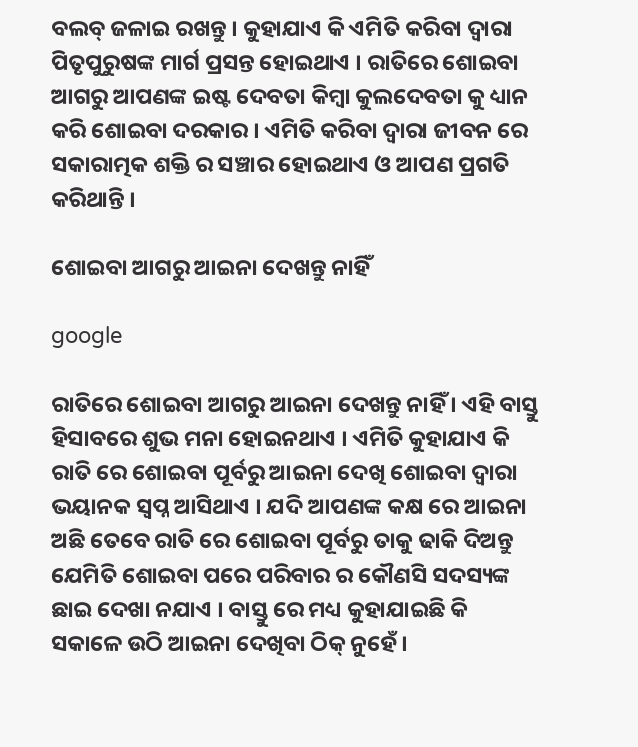ବଲବ୍ ଜଳାଇ ରଖନ୍ତୁ । କୁହାଯାଏ କି ଏମିତି କରିବା ଦ୍ୱାରା ପିତୃପୁରୁଷଙ୍କ ମାର୍ଗ ପ୍ରସନ୍ତ ହୋଇଥାଏ । ରାତିରେ ଶୋଇବା ଆଗରୁ ଆପଣଙ୍କ ଇଷ୍ଟ ଦେବତା କିମ୍ବା କୁଲଦେବତା କୁ ଧ୍ୟାନ କରି ଶୋଇବା ଦରକାର । ଏମିତି କରିବା ଦ୍ଵାରା ଜୀବନ ରେ ସକାରାତ୍ମକ ଶକ୍ତି ର ସଞ୍ଚାର ହୋଇଥାଏ ଓ ଆପଣ ପ୍ରଗତି କରିଥାନ୍ତି ।

ଶୋଇବା ଆଗରୁ ଆଇନା ଦେଖନ୍ତୁ ନାହିଁ

google

ରାତିରେ ଶୋଇବା ଆଗରୁ ଆଇନା ଦେଖନ୍ତୁ ନାହିଁ । ଏହି ବାସ୍ତୁ ହିସାବରେ ଶୁଭ ମନା ହୋଇନଥାଏ । ଏମିତି କୁହାଯାଏ କି ରାତି ରେ ଶୋଇବା ପୂର୍ବରୁ ଆଇନା ଦେଖି ଶୋଇବା ଦ୍ୱାରା ଭୟାନକ ସ୍ବପ୍ନ ଆସିଥାଏ । ଯଦି ଆପଣଙ୍କ କକ୍ଷ ରେ ଆଇନା ଅଛି ତେବେ ରାତି ରେ ଶୋଇବା ପୂର୍ବରୁ ତାକୁ ଢାକି ଦିଅନ୍ତୁ ଯେମିତି ଶୋଇବା ପରେ ପରିବାର ର କୌଣସି ସଦସ୍ୟଙ୍କ ଛାଇ ଦେଖା ନଯାଏ । ବାସ୍ତୁ ରେ ମଧ୍ୟ କୁହାଯାଇଛି କି ସକାଳେ ଉଠି ଆଇନା ଦେଖିବା ଠିକ୍ ନୁହେଁ ।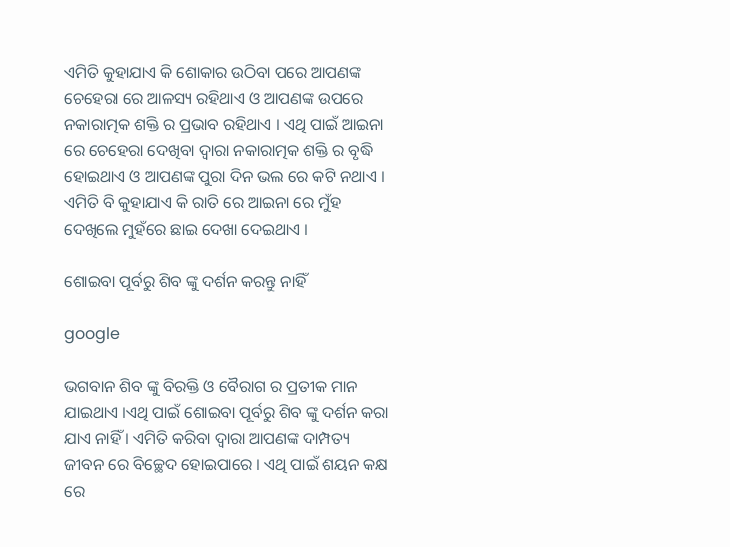ଏମିତି କୁହାଯାଏ କି ଶୋକାର ଉଠିବା ପରେ ଆପଣଙ୍କ ଚେହେରା ରେ ଆଳସ୍ୟ ରହିଥାଏ ଓ ଆପଣଙ୍କ ଉପରେ ନକାରାତ୍ମକ ଶକ୍ତି ର ପ୍ରଭାବ ରହିଥାଏ । ଏଥି ପାଇଁ ଆଇନା ରେ ଚେହେରା ଦେଖିବା ଦ୍ୱାରା ନକାରାତ୍ମକ ଶକ୍ତି ର ବୃଦ୍ଧି ହୋଇଥାଏ ଓ ଆପଣଙ୍କ ପୁରା ଦିନ ଭଲ ରେ କଟି ନଥାଏ । ଏମିତି ବି କୁହାଯାଏ କି ରାତି ରେ ଆଇନା ରେ ମୁଁହ ଦେଖିଲେ ମୁହଁରେ ଛାଇ ଦେଖା ଦେଇଥାଏ ।

ଶୋଇବା ପୂର୍ବରୁ ଶିବ ଙ୍କୁ ଦର୍ଶନ କରନ୍ତୁ ନାହିଁ

google

ଭଗବାନ ଶିବ ଙ୍କୁ ବିରକ୍ତି ଓ ବୈରାଗ ର ପ୍ରତୀକ ମାନ ଯାଇଥାଏ ।ଏଥି ପାଇଁ ଶୋଇବା ପୂର୍ବରୁ ଶିବ ଙ୍କୁ ଦର୍ଶନ କରା ଯାଏ ନାହିଁ । ଏମିତି କରିବା ଦ୍ଵାରା ଆପଣଙ୍କ ଦାମ୍ପତ୍ୟ ଜୀବନ ରେ ବିଚ୍ଛେଦ ହୋଇପାରେ । ଏଥି ପାଇଁ ଶୟନ କକ୍ଷ ରେ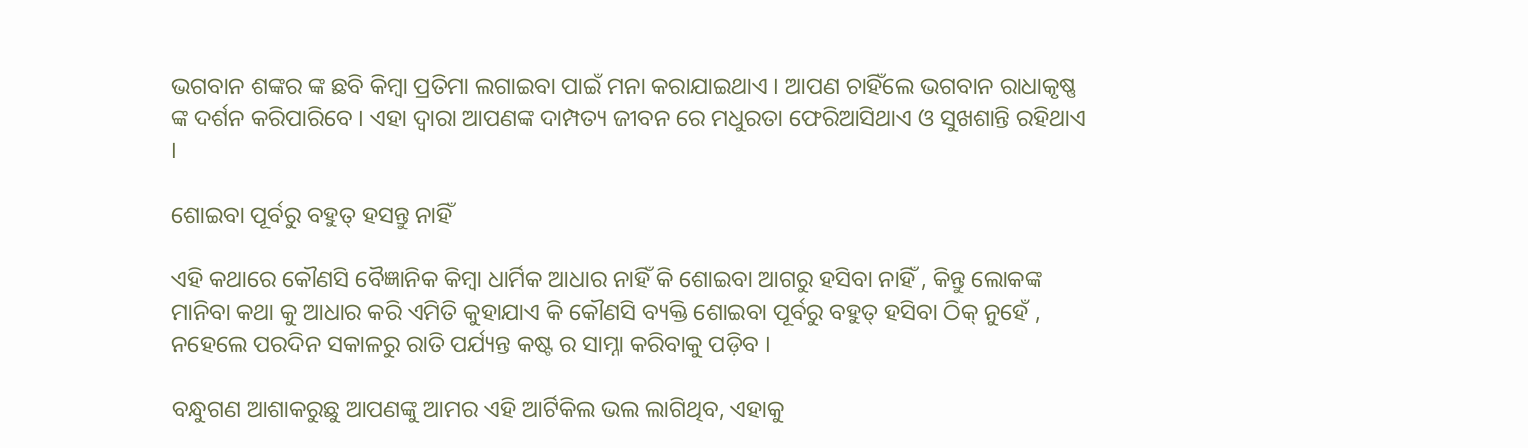ଭଗବାନ ଶଙ୍କର ଙ୍କ ଛବି କିମ୍ବା ପ୍ରତିମା ଲଗାଇବା ପାଇଁ ମନା କରାଯାଇଥାଏ । ଆପଣ ଚାହିଁଲେ ଭଗବାନ ରାଧାକୃଷ୍ଣ ଙ୍କ ଦର୍ଶନ କରିପାରିବେ । ଏହା ଦ୍ବାରା ଆପଣଙ୍କ ଦାମ୍ପତ୍ୟ ଜୀବନ ରେ ମଧୁରତା ଫେରିଆସିଥାଏ ଓ ସୁଖଶାନ୍ତି ରହିଥାଏ ।

ଶୋଇବା ପୂର୍ବରୁ ବହୁତ୍ ହସନ୍ତୁ ନାହିଁ

ଏହି କଥାରେ କୌଣସି ବୈଜ୍ଞାନିକ କିମ୍ବା ଧାର୍ମିକ ଆଧାର ନାହିଁ କି ଶୋଇବା ଆଗରୁ ହସିବା ନାହିଁ , କିନ୍ତୁ ଲୋକଙ୍କ ମାନିବା କଥା କୁ ଆଧାର କରି ଏମିତି କୁହାଯାଏ କି କୌଣସି ବ୍ୟକ୍ତି ଶୋଇବା ପୂର୍ବରୁ ବହୁତ୍ ହସିବା ଠିକ୍ ନୁହେଁ , ନହେଲେ ପରଦିନ ସକାଳରୁ ରାତି ପର୍ଯ୍ୟନ୍ତ କଷ୍ଟ ର ସାମ୍ନା କରିବାକୁ ପଡ଼ିବ ।

ବନ୍ଧୁଗଣ ଆଶାକରୁଛୁ ଆପଣଙ୍କୁ ଆମର ଏହି ଆର୍ଟିକିଲ ଭଲ ଲାଗିଥିବ, ଏହାକୁ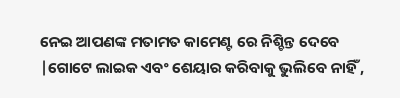ନେଇ ଆପଣଙ୍କ ମତାମତ କାମେଣ୍ଟ ରେ ନିଶ୍ଚିନ୍ତ ଦେବେ |ଗୋଟେ ଲାଇକ ଏବଂ ଶେୟାର କରିବାକୁ ଭୁଲିବେ ନାହିଁ ,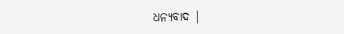ଧନ୍ୟବାଦ |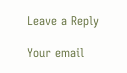Leave a Reply

Your email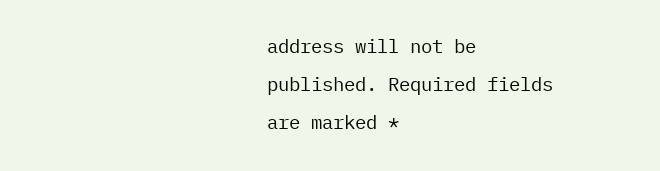address will not be published. Required fields are marked *